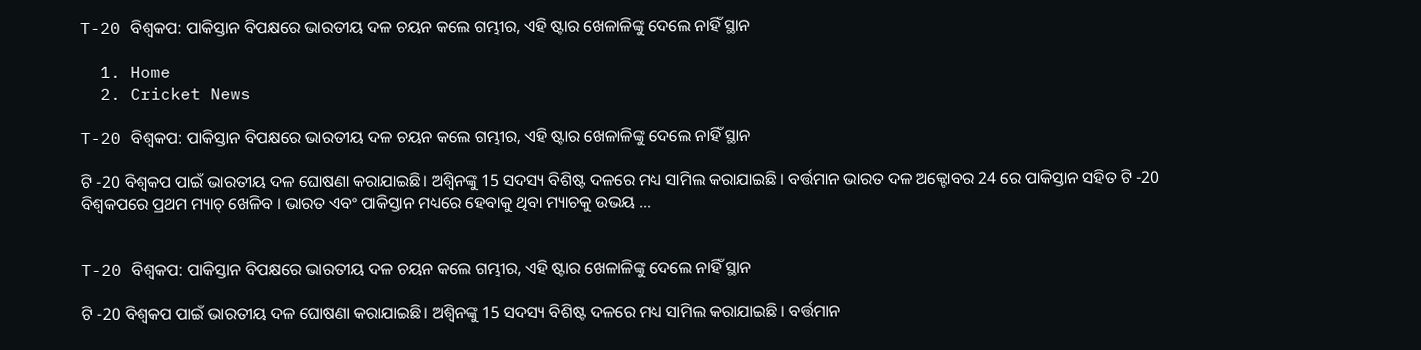T-20 ବିଶ୍ୱକପ: ପାକିସ୍ତାନ ବିପକ୍ଷରେ ଭାରତୀୟ ଦଳ ଚୟନ କଲେ ଗମ୍ଭୀର, ଏହି ଷ୍ଟାର ଖେଳାଳିଙ୍କୁ ଦେଲେ ନାହିଁ ସ୍ଥାନ

  1. Home
  2. Cricket News

T-20 ବିଶ୍ୱକପ: ପାକିସ୍ତାନ ବିପକ୍ଷରେ ଭାରତୀୟ ଦଳ ଚୟନ କଲେ ଗମ୍ଭୀର, ଏହି ଷ୍ଟାର ଖେଳାଳିଙ୍କୁ ଦେଲେ ନାହିଁ ସ୍ଥାନ

ଟି -20 ବିଶ୍ୱକପ ପାଇଁ ଭାରତୀୟ ଦଳ ଘୋଷଣା କରାଯାଇଛି। ଅଶ୍ୱିନଙ୍କୁ 15 ସଦସ୍ୟ ବିଶିଷ୍ଟ ଦଳରେ ମଧ୍ୟ ସାମିଲ କରାଯାଇଛି । ବର୍ତ୍ତମାନ ଭାରତ ଦଳ ଅକ୍ଟୋବର 24 ରେ ପାକିସ୍ତାନ ସହିତ ଟି -20 ବିଶ୍ୱକପରେ ପ୍ରଥମ ମ୍ୟାଚ୍ ଖେଳିବ । ଭାରତ ଏବଂ ପାକିସ୍ତାନ ମଧ୍ୟରେ ହେବାକୁ ଥିବା ମ୍ୟାଚକୁ ଉଭୟ …


T-20 ବିଶ୍ୱକପ: ପାକିସ୍ତାନ ବିପକ୍ଷରେ ଭାରତୀୟ ଦଳ ଚୟନ କଲେ ଗମ୍ଭୀର, ଏହି ଷ୍ଟାର ଖେଳାଳିଙ୍କୁ ଦେଲେ ନାହିଁ ସ୍ଥାନ

ଟି -20 ବିଶ୍ୱକପ ପାଇଁ ଭାରତୀୟ ଦଳ ଘୋଷଣା କରାଯାଇଛି। ଅଶ୍ୱିନଙ୍କୁ 15 ସଦସ୍ୟ ବିଶିଷ୍ଟ ଦଳରେ ମଧ୍ୟ ସାମିଲ କରାଯାଇଛି । ବର୍ତ୍ତମାନ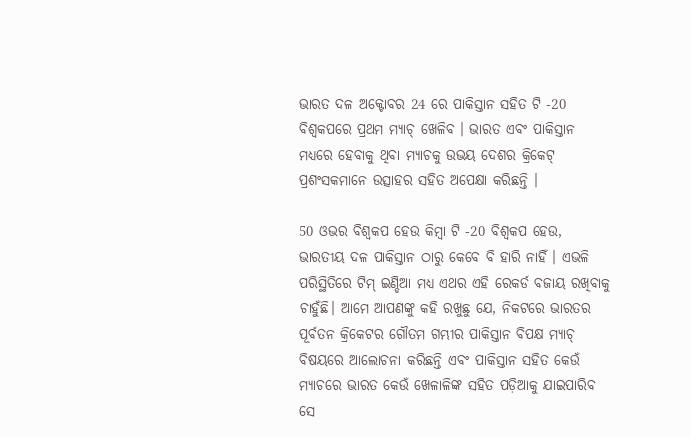ଭାରତ ଦଳ ଅକ୍ଟୋବର 24 ରେ ପାକିସ୍ତାନ ସହିତ ଟି -20 ବିଶ୍ୱକପରେ ପ୍ରଥମ ମ୍ୟାଚ୍ ଖେଳିବ । ଭାରତ ଏବଂ ପାକିସ୍ତାନ ମଧ୍ୟରେ ହେବାକୁ ଥିବା ମ୍ୟାଚକୁ ଉଭୟ ଦେଶର କ୍ରିକେଟ୍ ପ୍ରଶଂସକମାନେ ଉତ୍ସାହର ସହିତ ଅପେକ୍ଷା କରିଛନ୍ତି ।

50 ଓଭର ବିଶ୍ୱକପ ହେଉ କିମ୍ବା ଟି -20 ବିଶ୍ୱକପ ହେଉ, ଭାରତୀୟ ଦଳ ପାକିସ୍ତାନ ଠାରୁ କେବେ ବି ହାରି ନାହିଁ । ଏଭଳି ପରିସ୍ଥିତିରେ ଟିମ୍ ଇଣ୍ଡିଆ ମଧ୍ୟ ଏଥର ଏହି ରେକର୍ଡ ବଜାୟ ରଖିବାକୁ ଚାହୁଁଛି। ଆମେ ଆପଣଙ୍କୁ କହି ରଖୁଛୁ ଯେ, ନିକଟରେ ଭାରତର ପୂର୍ବତନ କ୍ରିକେଟର ଗୌତମ ଗମ୍ଭୀର ପାକିସ୍ତାନ ବିପକ୍ଷ ମ୍ୟାଚ୍ ବିଷୟରେ ଆଲୋଚନା କରିଛନ୍ତି ଏବଂ ପାକିସ୍ତାନ ସହିତ କେଉଁ ମ୍ୟାଚରେ ଭାରତ କେଉଁ ଖେଳାଳିଙ୍କ ସହିତ ପଡ଼ିଆକୁ ଯାଇପାରିବ ସେ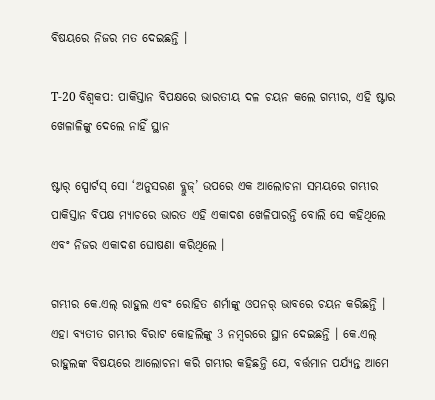ବିଷୟରେ ନିଜର ମତ ଦେଇଛନ୍ତି ।

T-20 ବିଶ୍ୱକପ: ପାକିସ୍ତାନ ବିପକ୍ଷରେ ଭାରତୀୟ ଦଳ ଚୟନ କଲେ ଗମ୍ଭୀର, ଏହି ଷ୍ଟାର ଖେଳାଳିଙ୍କୁ ଦେଲେ ନାହିଁ ସ୍ଥାନ

ଷ୍ଟାର୍ ସ୍ପୋର୍ଟସ୍ ସୋ ‘ଅନୁସରଣ ବ୍ଲୁଜ୍’ ଉପରେ ଏକ ଆଲୋଚନା ସମୟରେ ଗମ୍ଭୀର ପାକିସ୍ତାନ ବିପକ୍ଷ ମ୍ୟାଚରେ ଭାରତ ଏହି ଏକାଦଶ ଖେଳିପାରନ୍ତି ବୋଲି ସେ କହିଥିଲେ ଏବଂ ନିଜର ଏକାଦଶ ଘୋଷଣା କରିଥିଲେ ।

ଗମ୍ଭୀର କେ.ଏଲ୍ ରାହୁଲ ଏବଂ ରୋହିତ ଶର୍ମାଙ୍କୁ ଓପନର୍ ଭାବରେ ଚୟନ କରିଛନ୍ତି । ଏହା ବ୍ୟତୀତ ଗମ୍ଭୀର ବିରାଟ କୋହଲିଙ୍କୁ 3 ନମ୍ବରରେ ସ୍ଥାନ ଦେଇଛନ୍ତି । କେ.ଏଲ୍ ରାହୁଲଙ୍କ ବିଷୟରେ ଆଲୋଚନା କରି ଗମ୍ଭୀର କହିଛନ୍ତି ଯେ, ବର୍ତ୍ତମାନ ପର୍ଯ୍ୟନ୍ତ ଆମେ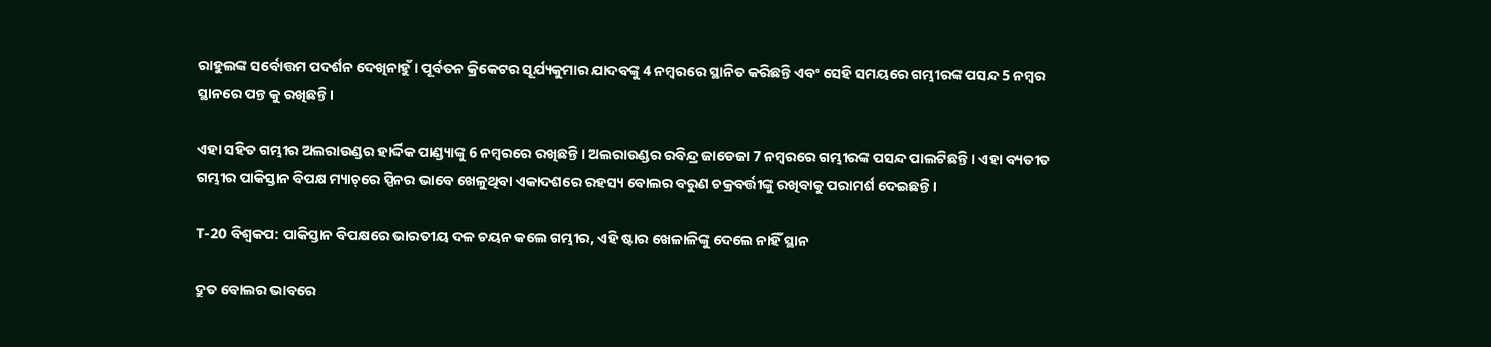ରାହୁଲଙ୍କ ସର୍ବୋତ୍ତମ ପଦର୍ଶନ ଦେଖିନାହୁଁ । ପୂର୍ବତନ କ୍ରିକେଟର ସୂର୍ଯ୍ୟକୁମାର ଯାଦବଙ୍କୁ 4 ନମ୍ବରରେ ସ୍ଥାନିତ କରିଛନ୍ତି ଏବଂ ସେହି ସମୟରେ ଗମ୍ଭୀରଙ୍କ ପସନ୍ଦ 5 ନମ୍ବର ସ୍ଥାନରେ ପନ୍ତ କୁ ରଖିଛନ୍ତି ।

ଏହା ସହିତ ଗମ୍ଭୀର ଅଲରାଉଣ୍ଡର ହାର୍ଦ୍ଦିକ ପାଣ୍ଡ୍ୟାଙ୍କୁ 6 ନମ୍ବରରେ ରଖିଛନ୍ତି । ଅଲରାଉଣ୍ଡର ରବିନ୍ଦ୍ର ଜାଡେଜା 7 ନମ୍ବରରେ ଗମ୍ଭୀରଙ୍କ ପସନ୍ଦ ପାଲଟିଛନ୍ତି । ଏହା ବ୍ୟତୀତ ଗମ୍ଭୀର ପାକିସ୍ତାନ ବିପକ୍ଷ ମ୍ୟାଚ୍‌ରେ ସ୍ପିନର ଭାବେ ଖେଳୁଥିବା ଏକାଦଶରେ ରହସ୍ୟ ବୋଲର ବରୁଣ ଚକ୍ରବର୍ତ୍ତୀଙ୍କୁ ରଖିବାକୁ ପରାମର୍ଶ ଦେଇଛନ୍ତି ।

T-20 ବିଶ୍ୱକପ: ପାକିସ୍ତାନ ବିପକ୍ଷରେ ଭାରତୀୟ ଦଳ ଚୟନ କଲେ ଗମ୍ଭୀର, ଏହି ଷ୍ଟାର ଖେଳାଳିଙ୍କୁ ଦେଲେ ନାହିଁ ସ୍ଥାନ

ଦ୍ରୁତ ବୋଲର ଭାବରେ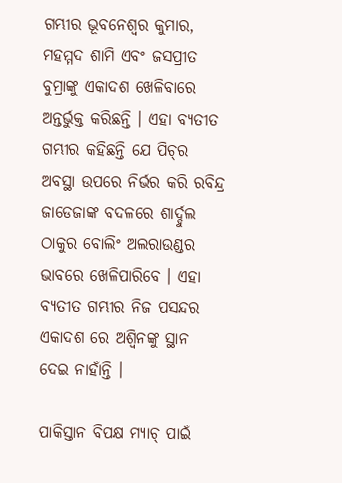ଗମ୍ଭୀର ଭୂବନେଶ୍ୱର କୁମାର, ମହମ୍ମଦ ଶାମି ଏବଂ ଜସପ୍ରୀତ ବୁମ୍ରାଙ୍କୁ ଏକାଦଶ ଖେଳିବାରେ ଅନ୍ତର୍ଭୁକ୍ତ କରିଛନ୍ତି । ଏହା ବ୍ୟତୀତ ଗମ୍ଭୀର କହିଛନ୍ତି ଯେ ପିଚ୍‌ର ଅବସ୍ଥା ଉପରେ ନିର୍ଭର କରି ରବିନ୍ଦ୍ର ଜାଡେଜାଙ୍କ ବଦଳରେ ଶାର୍ଦ୍ଦୁଲ ଠାକୁର ବୋଲିଂ ଅଲରାଉଣ୍ଡର ଭାବରେ ଖେଳିପାରିବେ । ଏହା ବ୍ୟତୀତ ଗମ୍ଭୀର ନିଜ ପସନ୍ଦର ଏକାଦଶ ରେ ଅଶ୍ୱିନଙ୍କୁ ସ୍ଥାନ ଦେଇ ନାହାଁନ୍ତି ।

ପାକିସ୍ତାନ ବିପକ୍ଷ ମ୍ୟାଚ୍ ପାଇଁ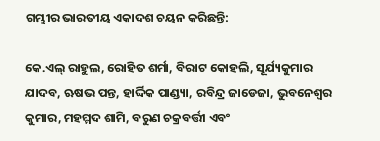ଗମ୍ଭୀର ଭାରତୀୟ ଏକାଦଶ ଚୟନ କରିଛନ୍ତି:

କେ.ଏଲ୍ ରାହୁଲ, ରୋହିତ ଶର୍ମା, ବିରାଟ କୋହଲି, ସୂର୍ଯ୍ୟକୁମାର ଯାଦବ, ଋଷଭ ପନ୍ତ, ହାର୍ଦ୍ଦିକ ପାଣ୍ଡ୍ୟା, ରବିନ୍ଦ୍ର ଜାଡେଜା, ଭୁବନେଶ୍ୱର କୁମାର, ମହମ୍ମଦ ଶାମି, ବରୁଣ ଚକ୍ରବର୍ତ୍ତୀ ଏବଂ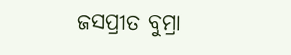ଜସପ୍ରୀତ ବୁମ୍ରା